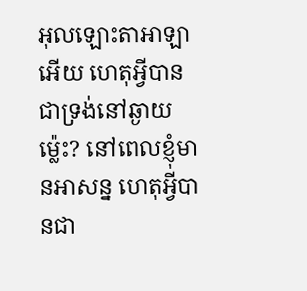អុលឡោះតាអាឡាអើយ ហេតុអ្វីបានជាទ្រង់នៅឆ្ងាយម៉្លេះ? នៅពេលខ្ញុំមានអាសន្ន ហេតុអ្វីបានជា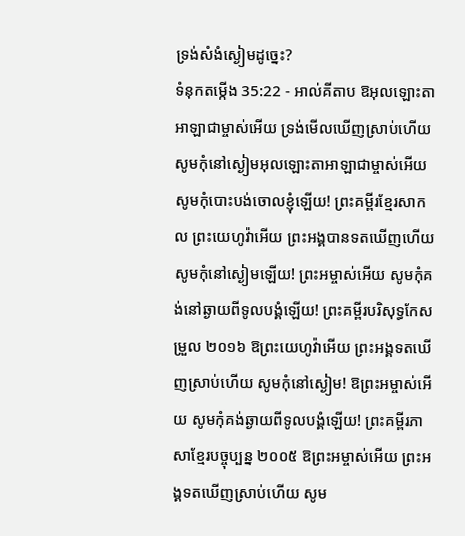ទ្រង់សំងំស្ងៀមដូច្នេះ?
ទំនុកតម្កើង 35:22 - អាល់គីតាប ឱអុលឡោះតាអាឡាជាម្ចាស់អើយ ទ្រង់មើលឃើញស្រាប់ហើយ សូមកុំនៅស្ងៀមអុលឡោះតាអាឡាជាម្ចាស់អើយ សូមកុំបោះបង់ចោលខ្ញុំឡើយ! ព្រះគម្ពីរខ្មែរសាកល ព្រះយេហូវ៉ាអើយ ព្រះអង្គបានទតឃើញហើយ សូមកុំនៅស្ងៀមឡើយ! ព្រះអម្ចាស់អើយ សូមកុំគង់នៅឆ្ងាយពីទូលបង្គំឡើយ! ព្រះគម្ពីរបរិសុទ្ធកែសម្រួល ២០១៦ ឱព្រះយេហូវ៉ាអើយ ព្រះអង្គទតឃើញស្រាប់ហើយ សូមកុំនៅស្ងៀម! ឱព្រះអម្ចាស់អើយ សូមកុំគង់ឆ្ងាយពីទូលបង្គំឡើយ! ព្រះគម្ពីរភាសាខ្មែរបច្ចុប្បន្ន ២០០៥ ឱព្រះអម្ចាស់អើយ ព្រះអង្គទតឃើញស្រាប់ហើយ សូម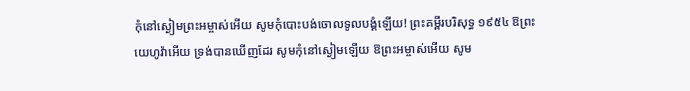កុំនៅស្ងៀមព្រះអម្ចាស់អើយ សូមកុំបោះបង់ចោលទូលបង្គំឡើយ! ព្រះគម្ពីរបរិសុទ្ធ ១៩៥៤ ឱព្រះយេហូវ៉ាអើយ ទ្រង់បានឃើញដែរ សូមកុំនៅស្ងៀមឡើយ ឱព្រះអម្ចាស់អើយ សូម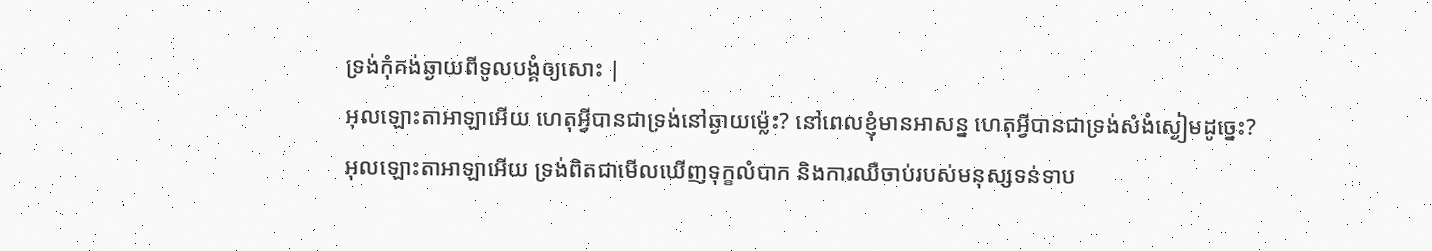ទ្រង់កុំគង់ឆ្ងាយពីទូលបង្គំឲ្យសោះ |
អុលឡោះតាអាឡាអើយ ហេតុអ្វីបានជាទ្រង់នៅឆ្ងាយម៉្លេះ? នៅពេលខ្ញុំមានអាសន្ន ហេតុអ្វីបានជាទ្រង់សំងំស្ងៀមដូច្នេះ?
អុលឡោះតាអាឡាអើយ ទ្រង់ពិតជាមើលឃើញទុក្ខលំបាក និងការឈឺចាប់របស់មនុស្សទន់ទាប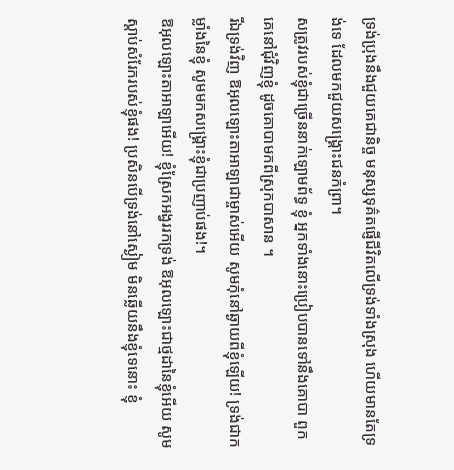ទ្រង់ប្រុងនឹងជួយគេជានិច្ច មនុស្សទុគ៌តផ្ញើជីវិតលើទ្រង់ទាំងស្រុង ហើយមានតែទ្រង់ទេ ដែលមកជួយសង្គ្រោះជនកំព្រា។
សត្រូវរបស់ខ្ញុំជាច្រើននាក់ឡោមព័ទ្ធ ខ្ញុំ អ្នកទាំងនោះប្រៀបបានទៅនឹងគោបា ពួកគេនៅជុំវិញខ្ញុំ ដូចគោបាមកពីស្រុកបាសាន ។
រីឯទ្រង់វិញ ឱអុលឡោះតាអាឡាជាម្ចាស់អើយ សូមកុំនៅឆ្ងាយពីខ្ញុំឡើយ! ទ្រង់ជាកម្លាំងនៃខ្ញុំ សូមមកសង្គ្រោះខ្ញុំជាប្រញាប់ផង!។
ឱអុលឡោះតាអាឡាអើយ! ខ្ញុំស្រែកអង្វររកទ្រង់ ឱអុលឡោះជាថ្មដានៃខ្ញុំអើយ សូមស្តាប់សំរែករបស់ខ្ញុំផង! ប្រសិនបើទ្រង់នៅស្ងៀម មិនឆ្លើយនឹងខ្ញុំទេនោះ ខ្ញុំ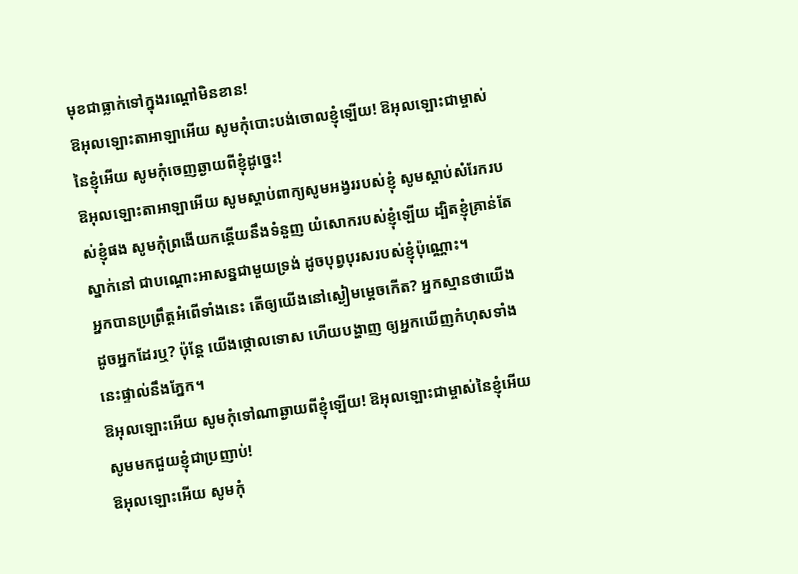មុខជាធ្លាក់ទៅក្នុងរណ្ដៅមិនខាន!
ឱអុលឡោះតាអាឡាអើយ សូមកុំបោះបង់ចោលខ្ញុំឡើយ! ឱអុលឡោះជាម្ចាស់នៃខ្ញុំអើយ សូមកុំចេញឆ្ងាយពីខ្ញុំដូច្នេះ!
ឱអុលឡោះតាអាឡាអើយ សូមស្តាប់ពាក្យសូមអង្វររបស់ខ្ញុំ សូមស្តាប់សំរែករបស់ខ្ញុំផង សូមកុំព្រងើយកន្តើយនឹងទំនួញ យំសោករបស់ខ្ញុំឡើយ ដ្បិតខ្ញុំគ្រាន់តែស្នាក់នៅ ជាបណ្តោះអាសន្នជាមួយទ្រង់ ដូចបុព្វបុរសរបស់ខ្ញុំប៉ុណ្ណោះ។
អ្នកបានប្រព្រឹត្តអំពើទាំងនេះ តើឲ្យយើងនៅស្ងៀមម្ដេចកើត? អ្នកស្មានថាយើងដូចអ្នកដែរឬ? ប៉ុន្តែ យើងថ្កោលទោស ហើយបង្ហាញ ឲ្យអ្នកឃើញកំហុសទាំងនេះផ្ទាល់នឹងភ្នែក។
ឱអុលឡោះអើយ សូមកុំទៅណាឆ្ងាយពីខ្ញុំឡើយ! ឱអុលឡោះជាម្ចាស់នៃខ្ញុំអើយ សូមមកជួយខ្ញុំជាប្រញាប់!
ឱអុលឡោះអើយ សូមកុំ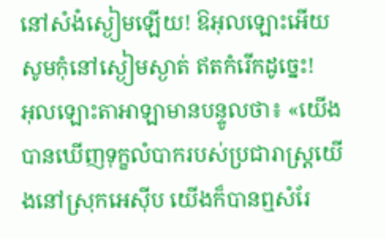នៅសំងំស្ងៀមឡើយ! ឱអុលឡោះអើយ សូមកុំនៅស្ងៀមស្ងាត់ ឥតកំរើកដូច្នេះ!
អុលឡោះតាអាឡាមានបន្ទូលថា៖ «យើងបានឃើញទុក្ខលំបាករបស់ប្រជារាស្ត្រយើងនៅស្រុកអេស៊ីប យើងក៏បានឮសំរែ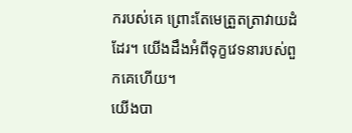ករបស់គេ ព្រោះតែមេត្រួតត្រាវាយដំដែរ។ យើងដឹងអំពីទុក្ខវេទនារបស់ពួកគេហើយ។
យើងបា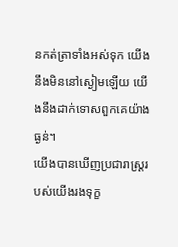នកត់ត្រាទាំងអស់ទុក យើងនឹងមិននៅស្ងៀមឡើយ យើងនឹងដាក់ទោសពួកគេយ៉ាងធ្ងន់។
យើងបានឃើញប្រជារាស្ដ្ររបស់យើងរងទុក្ខ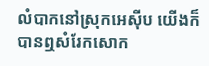លំបាកនៅស្រុកអេស៊ីប យើងក៏បានឮសំរែកសោក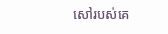សៅរបស់គេ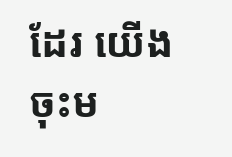ដែរ យើងចុះម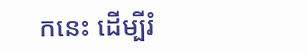កនេះ ដើម្បីរំ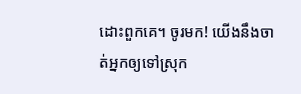ដោះពួកគេ។ ចូរមក! យើងនឹងចាត់អ្នកឲ្យទៅស្រុក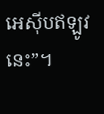អេស៊ីបឥឡូវនេះ”។